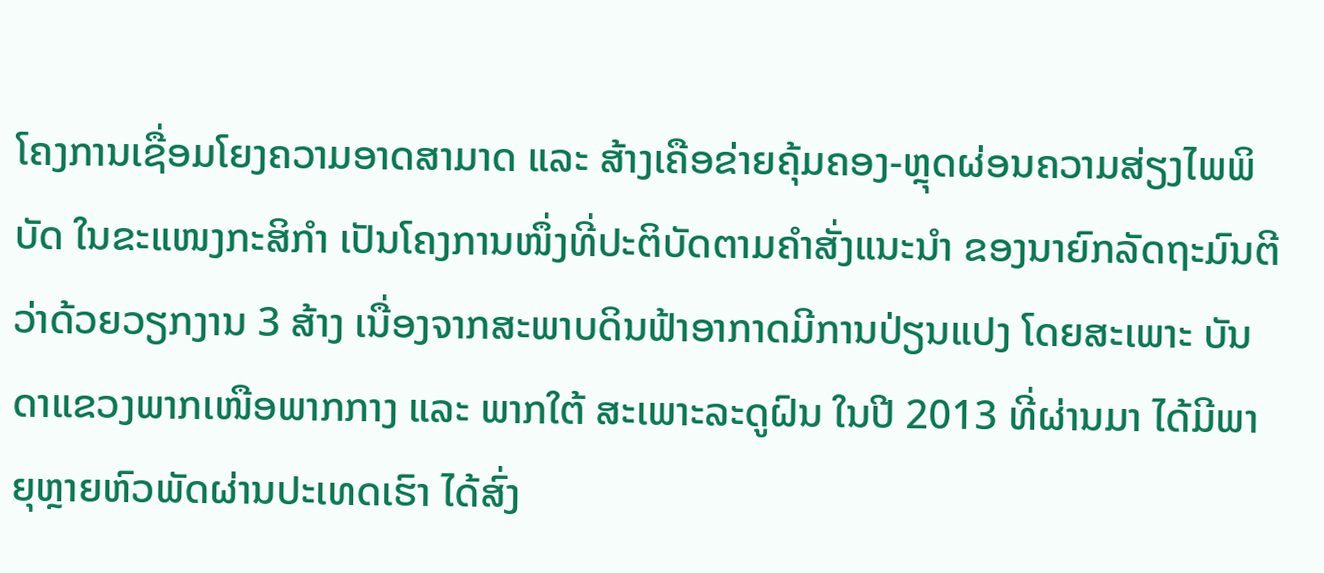ໂຄງການເຊື່ອມໂຍງຄວາມອາດສາມາດ ແລະ ສ້າງເຄືອຂ່າຍຄຸ້ມຄອງ-ຫຼຸດຜ່ອນຄວາມສ່ຽງໄພພິບັດ ໃນຂະແໜງກະສິກຳ ເປັນໂຄງການໜຶ່ງທີ່ປະຕິບັດຕາມຄຳສັ່ງແນະນຳ ຂອງນາຍົກລັດຖະມົນຕີ ວ່າດ້ວຍວຽກງານ 3 ສ້າງ ເນື່ອງຈາກສະພາບດິນຟ້າອາກາດມີການປ່ຽນແປງ ໂດຍສະເພາະ ບັນດາແຂວງພາກເໜືອພາກກາງ ແລະ ພາກໃຕ້ ສະເພາະລະດູຝົນ ໃນປີ 2013 ທີ່ຜ່ານມາ ໄດ້ມີພາຍຸຫຼາຍຫົວພັດຜ່ານປະເທດເຮົາ ໄດ້ສົ່ງ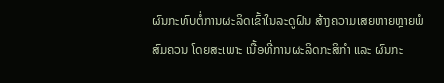ຜົນກະທົບຕໍ່ການຜະລິດເຂົ້າໃນລະດູຝົນ ສ້າງຄວາມເສຍຫາຍຫຼາຍພໍສົມຄວນ ໂດຍສະເພາະ ເນື້ອທີ່ການຜະລິດກະສິກຳ ແລະ ຜົນກະ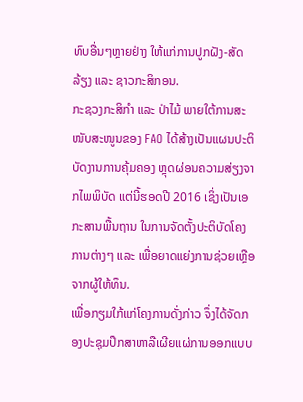ທົບອື່ນໆຫຼາຍຢ່າງ ໃຫ້ແກ່ການປູກຝັງ-ສັດລ້ຽງ ແລະ ຊາວກະສິກອນ.
ກະຊວງກະສິກຳ ແລະ ປ່າໄມ້ ພາຍໃຕ້ການສະໜັບສະໜູນຂອງ FAO ໄດ້ສ້າງເປັນແຜນປະຕິບັດງານການຄຸ້ມຄອງ ຫຼຸດຜ່ອນຄວາມສ່ຽງຈາກໄພພິບັດ ແຕ່ນີ້ຮອດປີ 2016 ເຊິ່ງເປັນເອກະສານພື້ນຖານ ໃນການຈັດຕັ້ງປະຕິບັດໂຄງການຕ່າງໆ ແລະ ເພື່ອຍາດແຍ່ງການຊ່ວຍເຫຼືອຈາກຜູ້ໃຫ້ທຶນ.
ເພື່ອກຽມໃກ້ແກ່ໂຄງການດັ່ງກ່າວ ຈຶ່ງໄດ້ຈັດກອງປະຊຸມປຶກສາຫາລືເຜີຍແຜ່ການອອກແບບ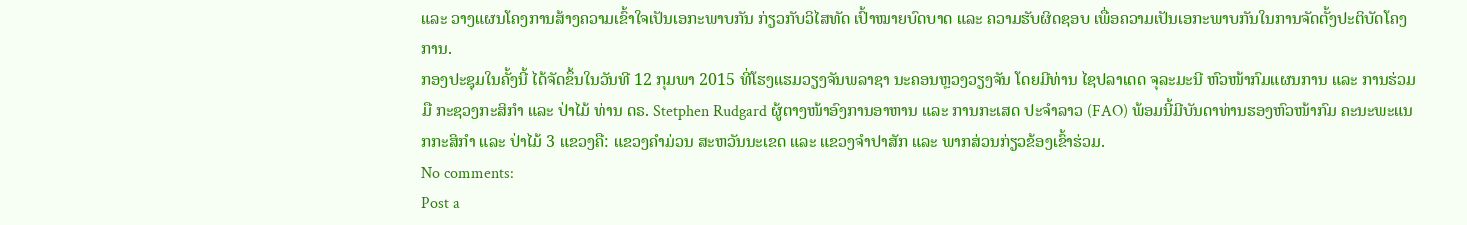ແລະ ວາງແຜນໂຄງການສ້າງຄວາມເຂົ້າໃຈເປັນເອກະພາບກັນ ກ່ຽວກັບວິໄສທັດ ເປົ້າໝາຍບົດບາດ ແລະ ຄວາມຮັບຜິດຊອບ ເພື່ອຄວາມເປັນເອກະພາບກັນໃນການຈັດຕັ້ງປະຕິບັດໂຄງການ.
ກອງປະຊຸມໃນຄັ້ງນີ້ ໄດ້ຈັດຂຶ້ນໃນວັນທີ 12 ກຸມພາ 2015 ທີ່ໂຮງແຮມວຽງຈັນພລາຊາ ນະຄອນຫຼວງວຽງຈັນ ໂດຍມີທ່ານ ໄຊປລາເດດ ຈຸລະມະນີ ຫົວໜ້າກົມແຜນການ ແລະ ການຮ່ວມມື ກະຊວງກະສິກຳ ແລະ ປ່າໄມ້ ທ່ານ ດຣ. Stetphen Rudgard ຜູ້ຕາງໜ້າອົງການອາຫານ ແລະ ການກະເສດ ປະຈຳລາວ (FAO) ພ້ອມນີ້ມີບັນດາທ່ານຮອງຫົວໜ້າກົມ ຄະນະພະແນກກະສິກຳ ແລະ ປ່າໄມ້ 3 ແຂວງຄື: ແຂວງຄຳມ່ວນ ສະຫວັນນະເຂດ ແລະ ແຂວງຈຳປາສັກ ແລະ ພາກສ່ວນກ່ຽວຂ້ອງເຂົ້າຮ່ວມ.
No comments:
Post a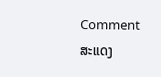Comment
ສະແດງ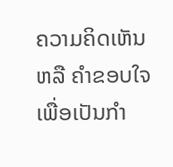ຄວາມຄິດເຫັນ ຫລື ຄຳຂອບໃຈ ເພື່ອເປັນກຳ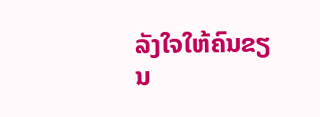ລັງໃຈໃຫ້ຄົນຂຽນ